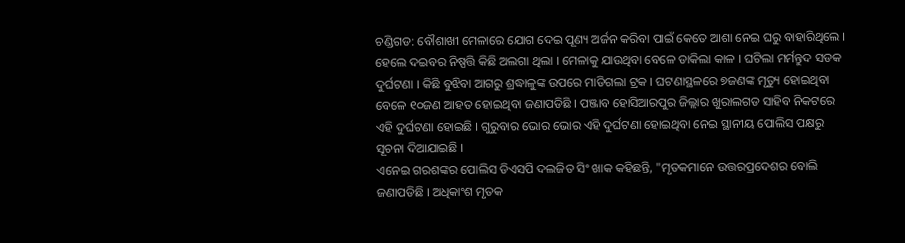ଚଣ୍ଡିଗଡ: ବୌଶାଖୀ ମେଳାରେ ଯୋଗ ଦେଇ ପୂଣ୍ୟ ଅର୍ଜନ କରିବା ପାଇଁ କେତେ ଆଶା ନେଇ ଘରୁ ବାହାରିଥିଲେ । ହେଲେ ଦଇବର ନିଷ୍ପତ୍ତି କିଛି ଅଲଗା ଥିଲା । ମେଳାକୁ ଯାଉଥିବା ବେଳେ ଡାକିଲା କାଳ । ଘଟିଲା ମର୍ମନ୍ତୁଦ ସଡକ ଦୁର୍ଘଟଣା । କିଛି ବୁଝିବା ଆଗରୁ ଶ୍ରଦ୍ଧାଳୁଙ୍କ ଉପରେ ମାଡିଗଲା ଟ୍ରକ । ଘଟଣାସ୍ଥଳରେ ୭ଜଣଙ୍କ ମୃତ୍ୟୁ ହୋଇଥିବା ବେଳେ ୧୦ଜଣ ଆହତ ହୋଇଥିବା ଜଣାପଡିଛି । ପଞ୍ଜାବ ହୋସିଆରପୁର ଜିଲ୍ଲାର ଖୁରାଲଗଡ ସାହିବ ନିକଟରେ ଏହି ଦୁର୍ଘଟଣା ହୋଇଛି । ଗୁରୁବାର ଭୋର ଭୋର ଏହି ଦୁର୍ଘଟଣା ହୋଇଥିବା ନେଇ ସ୍ଥାନୀୟ ପୋଲିସ ପକ୍ଷରୁ ସୂଚନା ଦିଆଯାଇଛି ।
ଏନେଇ ଗରଶଙ୍କର ପୋଲିସ ଡିଏସପି ଦଲଜିତ ସିଂ ଖାକ କହିଛନ୍ତି, "ମୃତକମାନେ ଉତ୍ତରପ୍ରଦେଶର ବୋଲି ଜଣାପଡିଛି । ଅଧିକାଂଶ ମୃତକ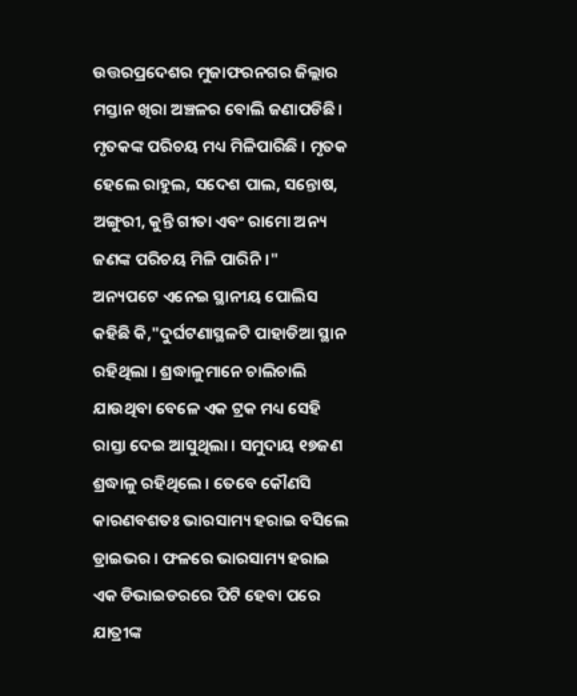ଉତ୍ତରପ୍ରଦେଶର ମୁଜାଫରନଗର ଜିଲ୍ଲାର ମସ୍ତାନ ଖିରା ଅଞ୍ଚଳର ବୋଲି ଜଣାପଡିଛି । ମୃତକଙ୍କ ପରିଚୟ ମଧ୍ୟ ମିଳିପାରିଛି । ମୃତକ ହେଲେ ରାହୁଲ, ସଦେଶ ପାଲ, ସନ୍ତୋଷ, ଅଙ୍ଗୁରୀ, କୁନ୍ତି ଗୀତା ଏବଂ ରାମୋ ଅନ୍ୟ ଜଣଙ୍କ ପରିଚୟ ମିଳି ପାରିନି।"
ଅନ୍ୟପଟେ ଏନେଇ ସ୍ଥାନୀୟ ପୋଲିସ କହିଛି କି,"ଦୁର୍ଘଟଣାସ୍ଥଳଟି ପାହାଡିଆ ସ୍ଥାନ ରହିଥିଲା । ଶ୍ରଦ୍ଧାଳୁମାନେ ଚାଲିଚାଲି ଯାଉଥିବା ବେଳେ ଏକ ଟ୍ରକ ମଧ୍ୟ ସେହି ରାସ୍ତା ଦେଇ ଆସୁଥିଲା । ସମୁଦାୟ ୧୭ଜଣ ଶ୍ରଦ୍ଧାଳୁ ରହିଥିଲେ । ତେବେ କୌଣସି କାରଣବଶତଃ ଭାରସାମ୍ୟ ହରାଇ ବସିଲେ ଡ୍ରାଇଭର । ଫଳରେ ଭାରସାମ୍ୟ ହରାଇ ଏକ ଡିଭାଇଡରରେ ପିଟି ହେବା ପରେ ଯାତ୍ରୀଙ୍କ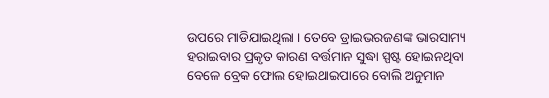ଉପରେ ମାଡିଯାଇଥିଲା । ତେବେ ଡ୍ରାଇଭରଜଣଙ୍କ ଭାରସାମ୍ୟ ହରାଇବାର ପ୍ରକୃତ କାରଣ ବର୍ତ୍ତମାନ ସୁଦ୍ଧା ସ୍ପଷ୍ଟ ହୋଇନଥିବା ବେଳେ ବ୍ରେକ ଫୋଲ ହୋଇଥାଇପାରେ ବୋଲି ଅନୁମାନ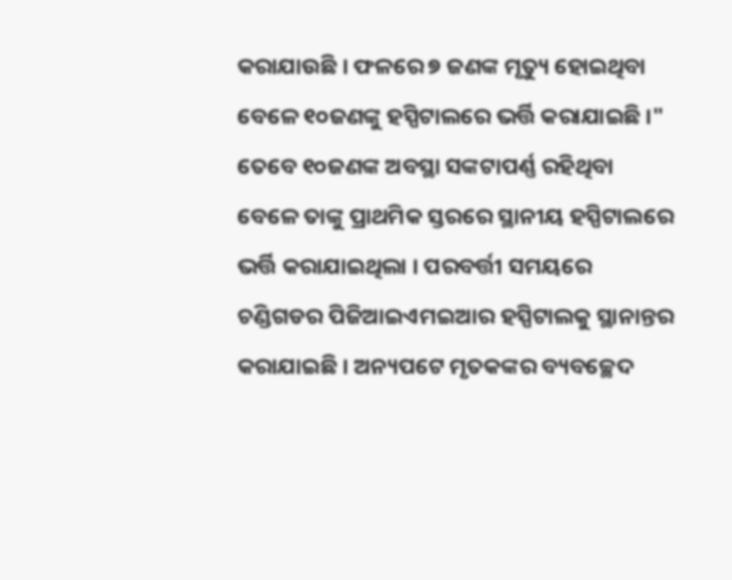କରାଯାଉଛି । ଫଳରେ ୭ ଜଣଙ୍କ ମୃତ୍ୟୁ ହୋଇଥିବା ବେଳେ ୧୦ଜଣଙ୍କୁ ହସ୍ପିଟାଲରେ ଭର୍ତ୍ତି କରାଯାଇଛି ।"
ତେବେ ୧୦ଜଣଙ୍କ ଅବସ୍ଥା ସଙ୍କଟାପର୍ଣ୍ଣ ରହିଥିବା ବେଳେ ତାଙ୍କୁ ପ୍ରାଥମିକ ସ୍ତରରେ ସ୍ଥାନୀୟ ହସ୍ପିଟାଲରେ ଭର୍ତ୍ତି କରାଯାଇଥିଲା । ପରବର୍ତ୍ତୀ ସମୟରେ ଚଣ୍ଡିଗଡର ପିଜିଆଇଏମଇଆର ହସ୍ପିଟାଲକୁ ସ୍ଥାନାନ୍ତର କରାଯାଇଛି । ଅନ୍ୟପଟେ ମୃତକଙ୍କର ବ୍ୟବଚ୍ଛେଦ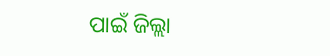ପାଇଁ ଜିଲ୍ଲା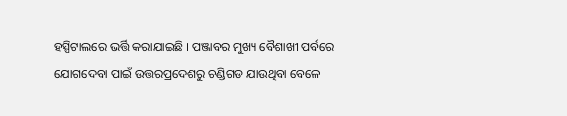ହସ୍ପିଟାଲରେ ଭର୍ତ୍ତି କରାଯାଇଛି । ପଞ୍ଜାବର ମୁଖ୍ୟ ବୈଶାଖୀ ପର୍ବରେ ଯୋଗଦେବା ପାଇଁ ଉତ୍ତରପ୍ରଦେଶରୁ ଚଣ୍ଡିଗଡ ଯାଉଥିବା ବେଳେ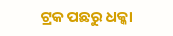ଟ୍ରକ ପଛରୁ ଧକ୍କା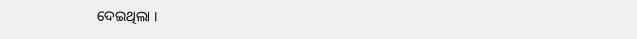ଦେଇଥିଲା ।